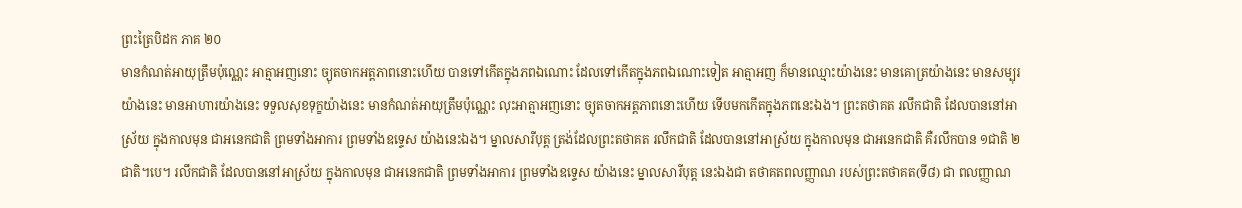ព្រះត្រៃបិដក ភាគ ២០
មានកំណត់អាយុត្រឹមប៉ុណ្ណេះ អាត្មាអញនោះ ច្យុតចាកអត្តភាពនោះហើយ បានទៅកើតក្នុងភពឯណោះ ដែលទៅកើតក្នុងភពឯណោះទៀត អាត្មាអញ ក៏មានឈ្មោះយ៉ាងនេះ មានគោត្រយ៉ាងនេះ មានសម្បុរយ៉ាងនេះ មានអាហារយ៉ាងនេះ ទទួលសុខទុក្ខយ៉ាងនេះ មានកំណត់អាយុត្រឹមប៉ុណ្ណេះ លុះអាត្មាអញនោះ ច្យុតចាកអត្តភាពនោះហើយ ទើបមកកើតក្នុងភពនេះឯង។ ព្រះតថាគត រលឹកជាតិ ដែលបាននៅអាស្រ័យ ក្នុងកាលមុន ជាអនេកជាតិ ព្រមទាំងអាការ ព្រមទាំងឧទ្ទេស យ៉ាងនេះឯង។ ម្នាលសារីបុត្ត ត្រង់ដែលព្រះតថាគត រលឹកជាតិ ដែលបាននៅអាស្រ័យ ក្នុងកាលមុន ជាអនេកជាតិ គឺរលឹកបាន ១ជាតិ ២ជាតិ។បេ។ រលឹកជាតិ ដែលបាននៅអាស្រ័យ ក្នុងកាលមុន ជាអនេកជាតិ ព្រមទាំងអាការ ព្រមទាំងឧទ្ទេស យ៉ាងនេះ ម្នាលសារីបុត្ត នេះឯងជា តថាគតពលញ្ញាណ របស់ព្រះតថាគត(ទី៨) ជា ពលញ្ញាណ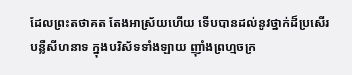ដែលព្រះតថាគត តែងអាស្រ័យហើយ ទើបបានដល់នូវថ្នាក់ដ៏ប្រសើរ បន្លឺសីហនាទ ក្នុងបរិស័ទទាំងឡាយ ញ៉ាំងព្រហ្មចក្រ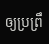ឲ្យប្រព្រឹ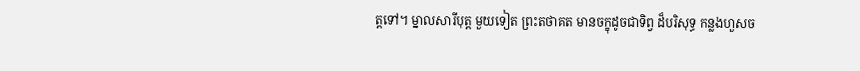ត្តទៅ។ ម្នាលសារីបុត្ត មួយទៀត ព្រះតថាគត មានចក្ខុដូចជាទិព្វ ដ៏បរិសុទ្ធ កន្លងហួសច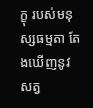ក្ខុ របស់មនុស្សធម្មតា តែងឃើញនូវសត្វ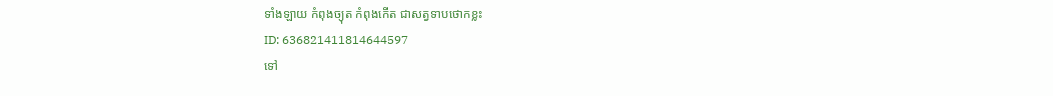ទាំងឡាយ កំពុងច្យុត កំពុងកើត ជាសត្វទាបថោកខ្លះ
ID: 636821411814644597
ទៅ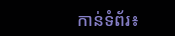កាន់ទំព័រ៖